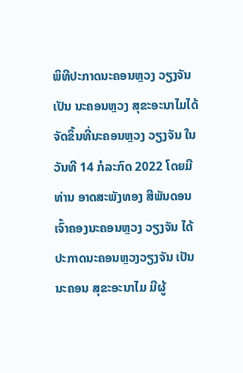ພິທີປະກາດນະຄອນຫຼວງ ວຽງຈັນ ເປັນ ນະຄອນຫຼວງ ສຸຂະອະນາໄມໄດ້ຈັດຂຶ້ນທີ່ນະຄອນຫຼວງ ວຽງຈັນ ໃນວັນທີ 14 ກໍລະກົດ 2022 ໂດຍມີ ທ່ານ ອາດສະພັງທອງ ສີພັນດອນ ເຈົ້າຄອງນະຄອນຫຼວງ ວຽງຈັນ ໄດ້ປະກາດນະຄອນຫຼວງວຽງຈັນ ເປັນນະຄອນ ສຸຂະອະນາໄມ ມີຜູ້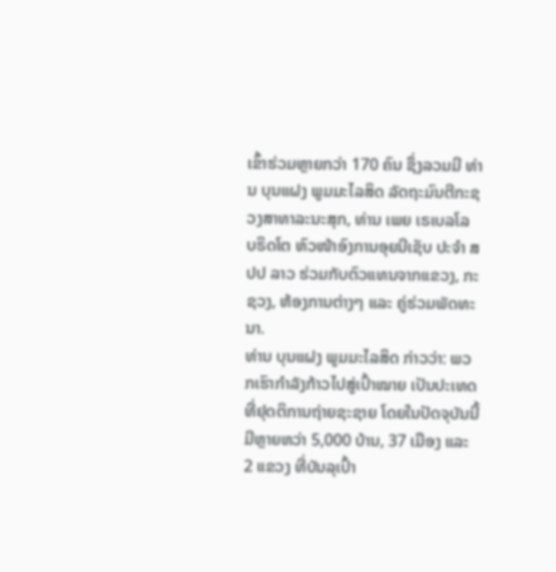ເຂົ້າຮ່ວມຫຼາຍກວ່າ 170 ຄົນ ຊຶ່ງລວມມີ ທ່ານ ບຸນແຝງ ພູມມະໄລສິດ ລັດຖະມົນຕີກະຊວງສາທາລະນະສຸກ, ທ່ານ ເພຍ ເຣເບລໂລ ບຣິດໂຕ ຫົວໜ້າອົງການອຸຍນີເຊັບ ປະຈໍາ ສປປ ລາວ ຮ່ວມກັບຕົວແທນຈາກແຂວງ, ກະຊວງ, ຫ້ອງການຕ່າງໆ ແລະ ຄູ່ຮ່ວມພັດທະນາ.
ທ່ານ ບຸນແຝງ ພູມມະໄລສິດ ກ່າວວ່າ: ພວກເຮົາກໍາລັງກ້າວໄປສູ່ເປົ້າໝາຍ ເປັນປະເທດທີ່ຢຸດຕິການຖ່າຍຊະຊາຍ ໂດຍໃນປັດຈຸບັນນີ້ ມີຫຼາຍຫວ່າ 5,000 ບ້ານ, 37 ເມືອງ ແລະ 2 ແຂວງ ທີ່ບັນລຸເປົ້າ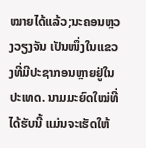ໝາຍໄດ້ແລ້ວ;ນະຄອນຫຼວງວຽງຈັນ ເປັນໜຶ່ງໃນແຂວງທີ່ມີປະຊາກອນຫຼາຍຢູ່ໃນປະເທດ. ນາມມະຍົດໃໝ່ທີ່ໄດ້ຮັບນີ້ ແມ່ນຈະເຮັດໃຫ້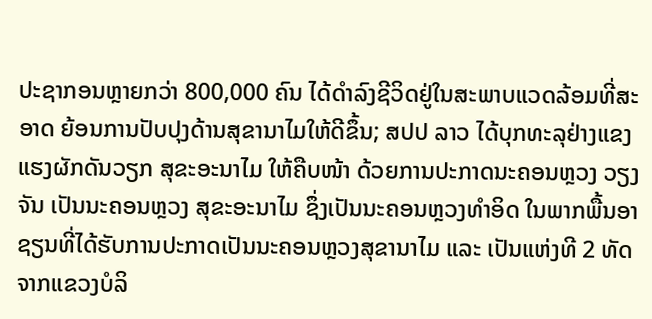ປະຊາກອນຫຼາຍກວ່າ 800,000 ຄົນ ໄດ້ດໍາລົງຊີວິດຢູ່ໃນສະພາບແວດລ້ອມທີ່ສະອາດ ຍ້ອນການປັບປຸງດ້ານສຸຂານາໄມໃຫ້ດີຂຶ້ນ; ສປປ ລາວ ໄດ້ບຸກທະລຸຢ່າງແຂງແຮງຜັກດັນວຽກ ສຸຂະອະນາໄມ ໃຫ້ຄືບໜ້າ ດ້ວຍການປະກາດນະຄອນຫຼວງ ວຽງຈັນ ເປັນນະຄອນຫຼວງ ສຸຂະອະນາໄມ ຊຶ່ງເປັນນະຄອນຫຼວງທຳອິດ ໃນພາກພື້ນອາຊຽນທີ່ໄດ້ຮັບການປະກາດເປັນນະຄອນຫຼວງສຸຂານາໄມ ແລະ ເປັນແຫ່ງທີ 2 ທັດຈາກແຂວງບໍລິ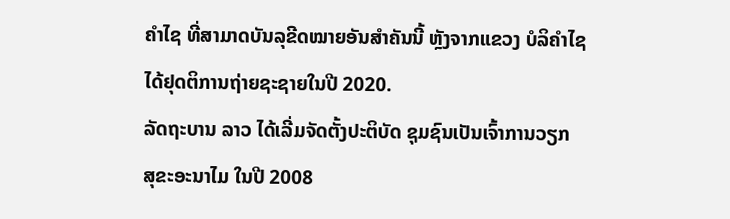ຄໍາໄຊ ທີ່ສາມາດບັນລຸຂີດໝາຍອັນສໍາຄັນນີ້ ຫຼັງຈາກແຂວງ ບໍລິຄໍາໄຊ ໄດ້ຢຸດຕິການຖ່າຍຊະຊາຍໃນປີ 2020.
ລັດຖະບານ ລາວ ໄດ້ເລີ່ມຈັດຕັ້ງປະຕິບັດ ຊຸມຊົນເປັນເຈົ້າການວຽກ ສຸຂະອະນາໄມ ໃນປີ 2008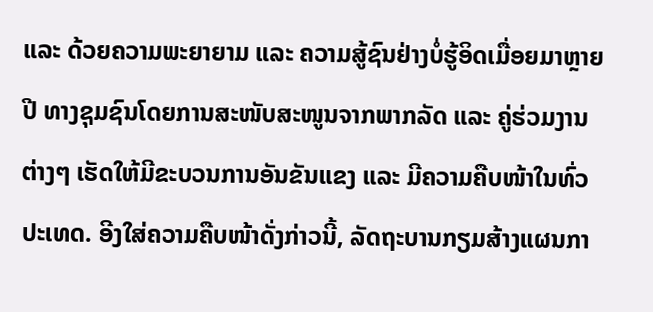ແລະ ດ້ວຍຄວາມພະຍາຍາມ ແລະ ຄວາມສູ້ຊົນຢ່າງບໍ່ຮູ້ອິດເມື່ອຍມາຫຼາຍປີ ທາງຊຸມຊົນໂດຍການສະໜັບສະໜູນຈາກພາກລັດ ແລະ ຄູ່ຮ່ວມງານຕ່າງໆ ເຮັດໃຫ້ມີຂະບວນການອັນຂັນແຂງ ແລະ ມີຄວາມຄືບໜ້າໃນທົ່ວປະເທດ. ອີງໃສ່ຄວາມຄືບໜ້າດັ່ງກ່າວນີ້, ລັດຖະບານກຽມສ້າງແຜນກາ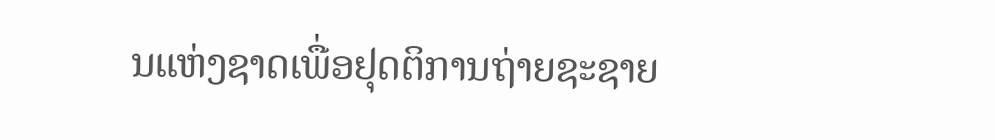ນແຫ່ງຊາດເພື່ອຢຸດຕິການຖ່າຍຊະຊາຍ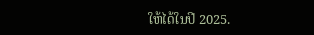ໃຫ້ໄດ້ໃນປີ 2025.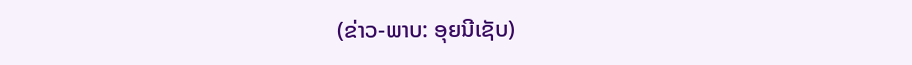(ຂ່າວ-ພາບ: ອຸຍນີເຊັບ)